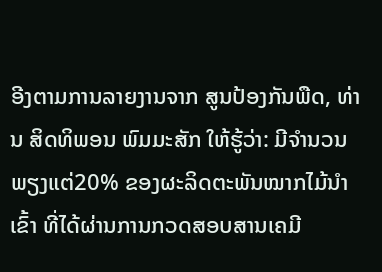ອີງຕາມການລາຍງານຈາກ ສູນປ້ອງກັນພືດ, ທ່ານ ສິດທິພອນ ພົມມະສັກ ໃຫ້ຮູ້ວ່າ: ມີຈຳນວນພຽງແຕ່20% ຂອງຜະລິດຕະພັນໝາກໄມ້ນຳເຂົ້າ ທີ່ໄດ້ຜ່ານການກວດສອບສານເຄມີ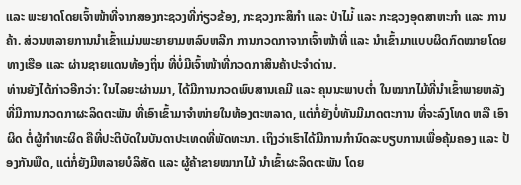ແລະ ພະຍາດໂດຍເຈົ້າໜ້າທີ່ຈາກສອງກະຊວງທີ່ກ່ຽວຂ້ອງ, ກະຊວງກະສິກຳ ແລະ ປ່າໄມ່້ ແລະ ກະຊວງອຸດສາຫະກຳ ແລະ ການຄ້າ. ສ່ວນຫລາຍການນຳເຂົ້າແມ່ນພະຍາຍາມຫລົບຫລີກ ການກວດກາຈາກເຈົ້າໜ້າທີ່ ແລະ ນຳເຂົ້າມາແບບຜິດກົດໝາຍໂດຍທາງເຮືອ ແລະ ຜ່ານຊາຍແດນທ້ອງຖິ່ນ ທີ່ບໍ່ມີເຈົ້າໜ້າທີ່ກວດກາສິນຄ້າປະຈຳດ່ານ.
ທ່ານຍັງໄດ້ກ່າວອີກວ່າ: ໃນໄລຍະຜ່ານມາ, ໄດ້ມີການກວດພົບສານເຄມີ ແລະ ຄຸນນະພາບຕໍ່າ ໃນໝາກໄມ້ທີ່ນຳເຂົ້າພາຍຫລັງທີ່ມີການກວດກາຜະລິດຕະພັນ ທີ່ເອົາເຂົ້າມາຈໍາໜ່າຍໃນທ້ອງຕະຫລາດ, ແຕ່ກໍ່ຍັງບໍ່ທັນມີມາດຕະການ ທີ່ຈະລົງໂທດ ຫລື ເອົາຜິດ ຕໍ່ຜູ້ກຳທະຜິດ ຄືທີ່ປະຕິບັດໃນບັນດາປະເທດທີ່ພັດທະນາ. ເຖິງວ່າເຮົາໄດ້ມີການກຳນົດລະບຽບການເພື່ອຄຸ້ມຄອງ ແລະ ປ້ອງກັນພືດ, ແຕ່ກໍ່ຍັງມີຫລາຍບໍລິສັດ ແລະ ຜູ້ຄ້າຂາຍໝາກໄມ້ ນຳເຂົ້າຜະລິດຕະພັນ ໂດຍ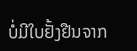ບໍ່ມີໃບຢັ້ງຢືນຈາກ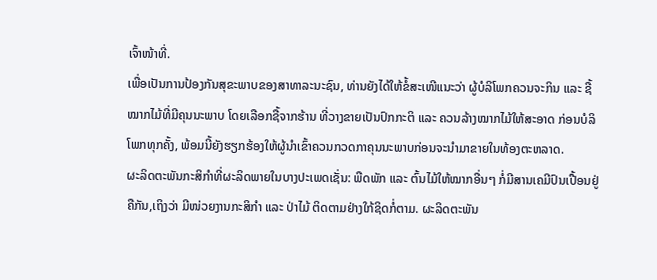ເຈົ້າໜ້າທີ່.
ເພື່ອເປັນການປ້ອງກັນສຸຂະພາບຂອງສາທາລະນະຊົນ, ທ່ານຍັງໄດ້ໃຫ້ຂໍ້ສະເໜີແນະວ່າ ຜູ້ບໍລິໂພກຄວນຈະກິນ ແລະ ຊື້ໝາກໄມ້ທີ່ມີຄຸນນະພາບ ໂດຍເລືອກຊື້ຈາກຮ້ານ ທີ່ວາງຂາຍເປັນປົກກະຕິ ແລະ ຄວນລ້າງໝາກໄມ້ໃຫ້ສະອາດ ກ່ອນບໍລິໂພກທຸກຄັ້ງ, ພ້ອມນີ້ຍັງຮຽກຮ້ອງໃຫ້ຜູ້ນໍາເຂົ້າຄວນກວດກາຄຸນນະພາບກ່ອນຈະນໍາມາຂາຍໃນທ້ອງຕະຫລາດ.
ຜະລິດຕະພັນກະສິກຳທີ່ຜະລິດພາຍໃນບາງປະເພດເຊັ່ນ: ພືດພັກ ແລະ ຕົ້ນໄມ້ໃຫ້ໝາກອື່ນໆ ກໍ່ມີສານເຄມີປົນເປື້ອນຢູ່ຄືກັນ,ເຖິງວ່າ ມີໜ່ວຍງານກະສິກຳ ແລະ ປ່າໄມ້ ຕິດຕາມຢ່າງໃກ້ຊິດກໍ່ຕາມ. ຜະລິດຕະພັນ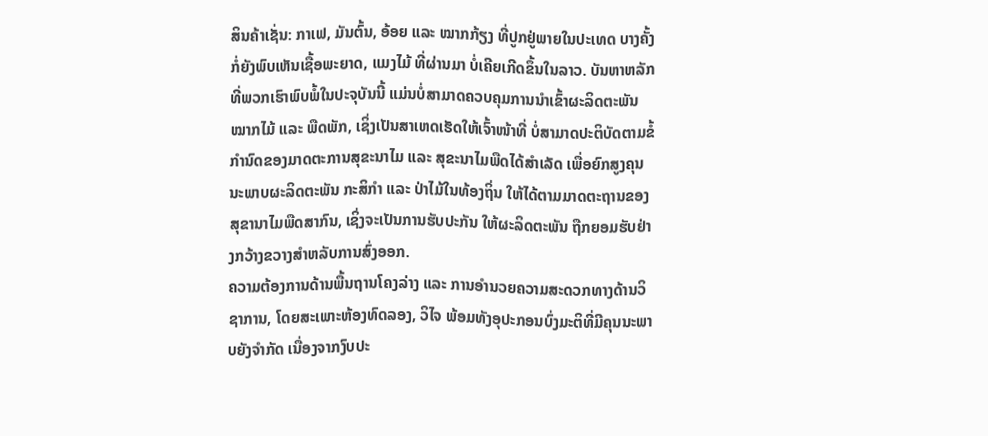ສິນຄ້າເຊັ່ນ: ກາເຟ, ມັນຕົ້ນ, ອ້ອຍ ແລະ ໝາກກ້ຽງ ທີ່ປູກຢູ່ພາຍໃນປະເທດ ບາງຄັ້ງກໍ່ຍັງພົບເຫັນເຊື້ອພະຍາດ, ແມງໄມ້ ທີ່ຜ່ານມາ ບໍ່ເຄີຍເກີດຂຶ້ນໃນລາວ. ບັນຫາຫລັກທີ່ພວກເຮົາພົບພໍ້ໃນປະຈຸບັນນີ້ ແມ່ນບໍ່ສາມາດຄວບຄຸມການນຳເຂົ້າຜະລິດຕະພັນໝາກໄມ້ ແລະ ພືດພັກ, ເຊິ່ງເປັນສາເຫດເຮັດໃຫ້ເຈົ້າໜ້າທີ່ ບໍ່ສາມາດປະຕິບັດຕາມຂໍ້ກຳນົດຂອງມາດຕະການສຸຂະນາໄມ ແລະ ສຸຂະນາໄມພືດໄດ້ສຳເລັດ ເພື່ອຍົກສູງຄຸນນະພາບຜະລິດຕະພັນ ກະສິກຳ ແລະ ປ່າໄມ້ໃນທ້ອງຖິ່ນ ໃຫ້ໄດ້ຕາມມາດຕະຖານຂອງສຸຂານາໄມພືດສາກົນ, ເຊິ່ງຈະເປັນການຮັບປະກັນ ໃຫ້ຜະລິດຕະພັນ ຖືກຍອມຮັບຢ່າງກວ້າງຂວາງສຳຫລັບການສົ່ງອອກ.
ຄວາມຕ້ອງການດ້ານພື້ນຖານໂຄງລ່າງ ແລະ ການອຳນວຍຄວາມສະດວກທາງດ້ານວິຊາການ, ໂດຍສະເພາະຫ້ອງທົດລອງ, ວິໄຈ ພ້ອມທັງອຸປະກອນບົ່ງມະຕິທີ່ມີຄຸນນະພາບຍັງຈຳກັດ ເນື່ອງຈາກງົບປະ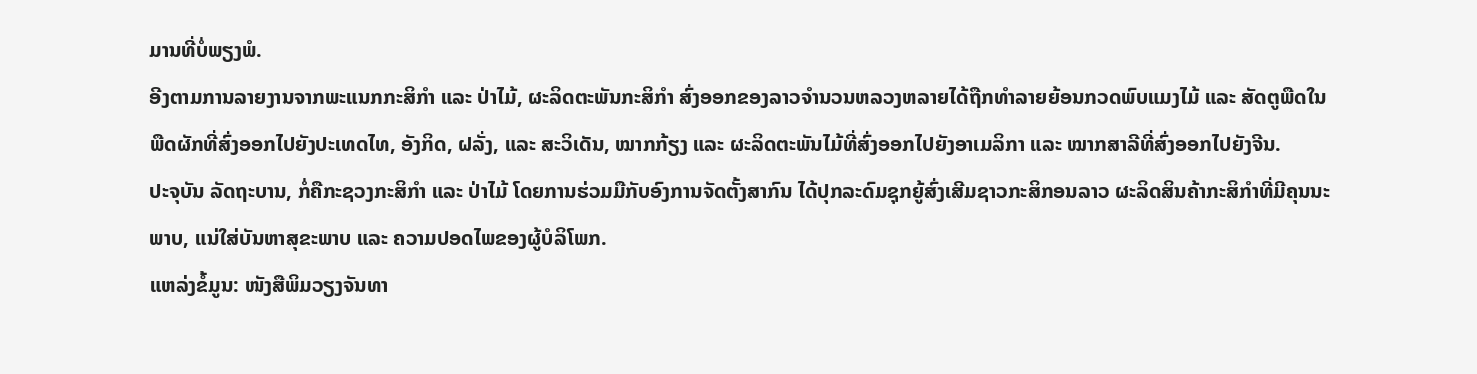ມານທີ່ບໍ່ພຽງພໍ.
ອີງຕາມການລາຍງານຈາກພະແນກກະສິກຳ ແລະ ປ່າໄມ້, ຜະລິດຕະພັນກະສິກຳ ສົ່ງອອກຂອງລາວຈຳນວນຫລວງຫລາຍໄດ້ຖືກທຳລາຍຍ້ອນກວດພົບແມງໄມ້ ແລະ ສັດຕູພືດໃນພືດຜັກທີ່ສົ່ງອອກໄປຍັງປະເທດໄທ, ອັງກິດ, ຝລັ່ງ, ແລະ ສະວິເດັນ, ໝາກກ້ຽງ ແລະ ຜະລິດຕະພັນໄມ້ທີ່ສົ່ງອອກໄປຍັງອາເມລິກາ ແລະ ໝາກສາລີທີ່ສົ່ງອອກໄປຍັງຈີນ.
ປະຈຸບັນ ລັດຖະບານ, ກໍ່ຄືກະຊວງກະສິກຳ ແລະ ປ່າໄມ້ ໂດຍການຮ່ວມມືກັບອົງການຈັດຕັ້ງສາກົນ ໄດ້ປຸກລະດົມຊຸກຍູ້ສົ່ງເສີມຊາວກະສິກອນລາວ ຜະລິດສິນຄ້າກະສິກຳທີ່ມີຄຸນນະພາບ, ແນ່ໃສ່ບັນຫາສຸຂະພາບ ແລະ ຄວາມປອດໄພຂອງຜູ້ບໍລິໂພກ.
ແຫລ່ງຂໍ້ມູນ: ໜັງສືພິມວຽງຈັນທາ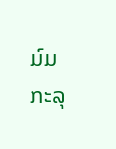ມ໌ມ
ກະລຸ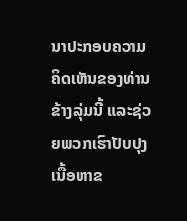ນາປະກອບຄວາມຄິດເຫັນຂອງທ່ານຂ້າງລຸ່ມນີ້ ແລະຊ່ວຍພວກເຮົາປັບປຸງເນື້ອຫາຂ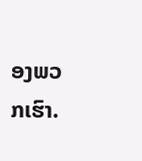ອງພວກເຮົາ.